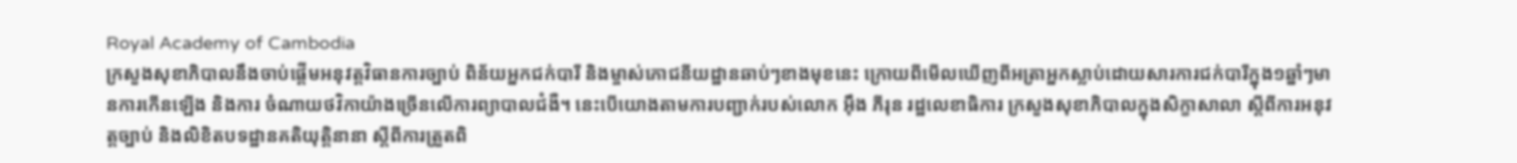Royal Academy of Cambodia
ក្រសួងសុខាភិបាលនឹងចាប់ផ្ដើមអនុវត្តវិធានការច្បាប់ ពិន័យអ្នកជក់បារី និងម្ចាស់ភោជនីយដ្ឋានឆាប់ៗខាងមុខនេះ ក្រោយពីមើលឃើញពីអត្រាអ្នកស្លាប់ដោយសារការជក់បារីក្នុង១ឆ្នាំៗមានការកើនឡើង និងការ ចំណាយថវិកាយ៉ាងច្រើនលើការព្យាបាលជំងឺ។ នេះបើយោងតាមការបញ្ជាក់របស់លោក អ៊ឹង ភីរុន រដ្ឋលេខាធិការ ក្រសួងសុខាភិបាលក្នុងសិក្ខាសាលា ស្ដីពីការអនុវត្តច្បាប់ និងលិខិតបទដ្ឋានគតិយុត្តិនានា ស្ដីពីការត្រួតពិ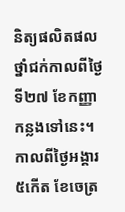និត្យផលិតផលថ្នាំជក់កាលពីថ្ងៃទី២៧ ខែកញ្ញា កន្លងទៅនេះ។
កាលពីថ្ងៃអង្គារ ៥កេីត ខែចេត្រ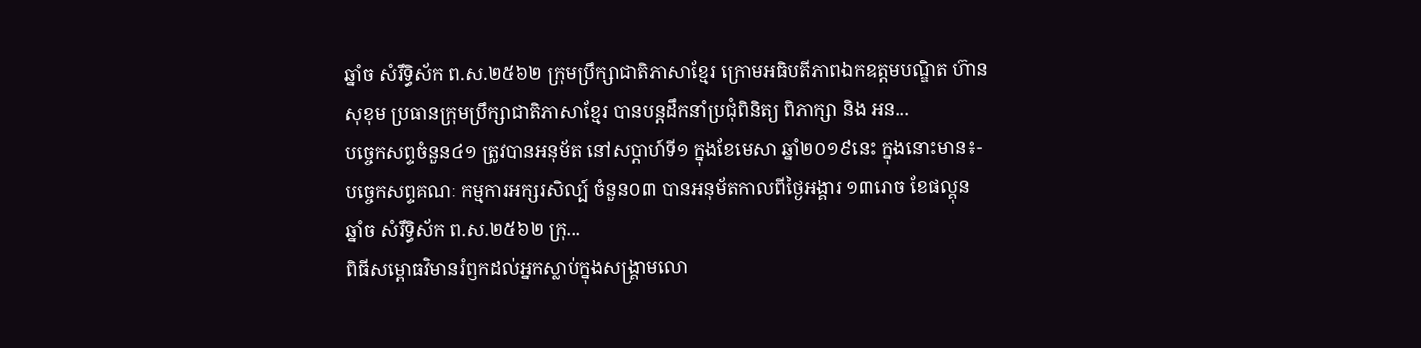ឆ្នាំច សំរឹទ្ធិស័ក ព.ស.២៥៦២ ក្រុមប្រឹក្សាជាតិភាសាខ្មែរ ក្រោមអធិបតីភាពឯកឧត្តមបណ្ឌិត ហ៊ាន សុខុម ប្រធានក្រុមប្រឹក្សាជាតិភាសាខ្មែរ បានបន្តដឹកនាំប្រជុំពិនិត្យ ពិភាក្សា និង អន...
បច្ចេកសព្ទចំនួន៤១ ត្រូវបានអនុម័ត នៅសប្តាហ៍ទី១ ក្នុងខែមេសា ឆ្នាំ២០១៩នេះ ក្នុងនោះមាន៖- បច្ចេកសព្ទគណៈ កម្មការអក្សរសិល្ប៍ ចំនួន០៣ បានអនុម័តកាលពីថ្ងៃអង្គារ ១៣រោច ខែផល្គុន ឆ្នាំច សំរឹទ្ធិស័ក ព.ស.២៥៦២ ក្រុ...
ពិធីសម្ពោធវិមានរំឭកដល់អ្នកស្លាប់ក្នុងសង្គ្រាមលោ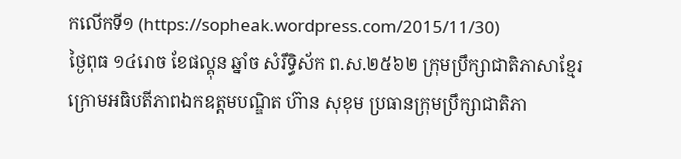កលើកទី១ (https://sopheak.wordpress.com/2015/11/30)
ថ្ងៃពុធ ១៤រោច ខែផល្គុន ឆ្នាំច សំរឹទ្ធិស័ក ព.ស.២៥៦២ ក្រុមប្រឹក្សាជាតិភាសាខ្មែរ ក្រោមអធិបតីភាពឯកឧត្តមបណ្ឌិត ហ៊ាន សុខុម ប្រធានក្រុមប្រឹក្សាជាតិភា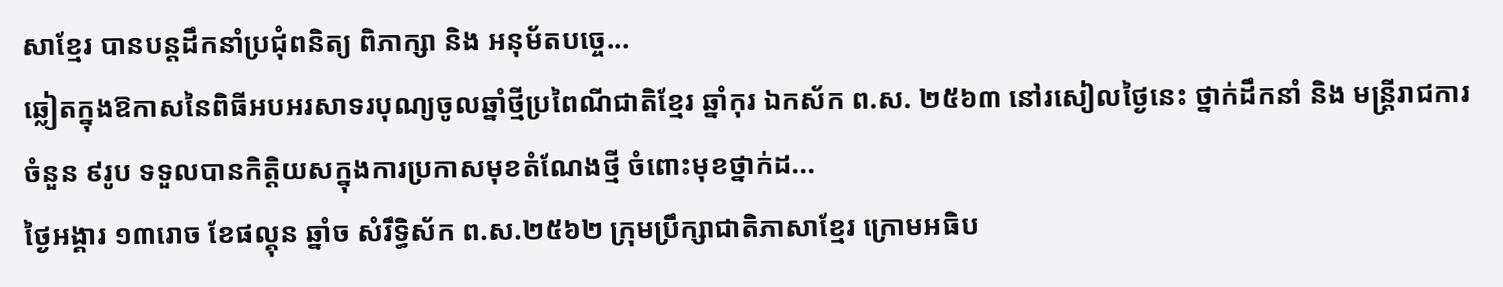សាខ្មែរ បានបន្តដឹកនាំប្រជុំពនិត្យ ពិភាក្សា និង អនុម័តបច្ចេ...
ឆ្លៀតក្នុងឱកាសនៃពិធីអបអរសាទរបុណ្យចូលឆ្នាំថ្មីប្រពៃណីជាតិខ្មែរ ឆ្នាំកុរ ឯកស័ក ព.ស. ២៥៦៣ នៅរសៀលថ្ងៃនេះ ថ្នាក់ដឹកនាំ និង មន្ត្រីរាជការ ចំនួន ៩រូប ទទួលបានកិត្តិយសក្នុងការប្រកាសមុខតំណែងថ្មី ចំពោះមុខថ្នាក់ដ...
ថ្ងៃអង្គារ ១៣រោច ខែផល្គុន ឆ្នាំច សំរឹទ្ធិស័ក ព.ស.២៥៦២ ក្រុមប្រឹក្សាជាតិភាសាខ្មែរ ក្រោមអធិប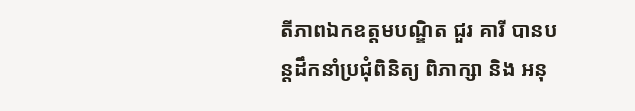តីភាពឯកឧត្តមបណ្ឌិត ជួរ គារី បានបន្តដឹកនាំប្រជុំពិនិត្យ ពិភាក្សា និង អនុ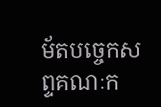ម័តបច្ចេកសព្ទគណៈក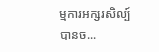ម្មការអក្សរសិល្ប៍ បានច...